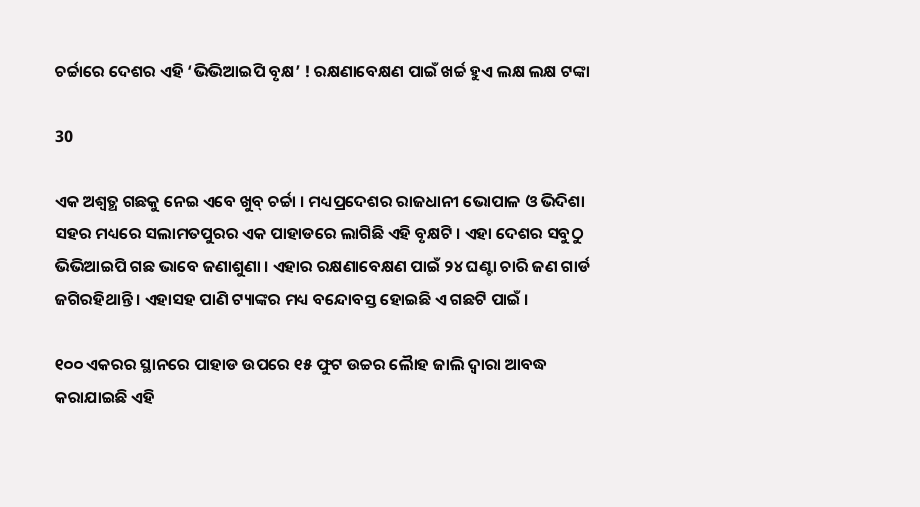ଚର୍ଚ୍ଚାରେ ଦେଶର ଏହି ‘ଭିଭିଆଇପି ବୃକ୍ଷ’ ! ରକ୍ଷଣାବେକ୍ଷଣ ପାଇଁ ଖର୍ଚ୍ଚ ହୁଏ ଲକ୍ଷ ଲକ୍ଷ ଟଙ୍କା

30

ଏକ ଅଶ୍ୱତ୍ଥ ଗଛକୁ ନେଇ ଏବେ ଖୁବ୍ ଚର୍ଚ୍ଚା । ମଧ୍ୟପ୍ରଦେଶର ରାଜଧାନୀ ଭୋପାଳ ଓ ଭିଦିଶା ସହର ମଧ୍ୟରେ ସଲାମତପୁରର ଏକ ପାହାଡରେ ଲାଗିଛି ଏହି ବୃକ୍ଷଟି । ଏହା ଦେଶର ସବୁଠୁ ଭିଭିଆଇପି ଗଛ ଭାବେ ଜଣାଶୁଣା । ଏହାର ରକ୍ଷଣାବେକ୍ଷଣ ପାଇଁ ୨୪ ଘଣ୍ଟା ଚାରି ଜଣ ଗାର୍ଡ ଜଗିରହିଥାନ୍ତି । ଏହାସହ ପାଣି ଟ୍ୟାଙ୍କର ମଧ୍ୟ ବନ୍ଦୋବସ୍ତ ହୋଇଛି ଏ ଗଛଟି ପାଇଁ ।

୧୦୦ ଏକରର ସ୍ଥାନରେ ପାହାଡ ଉପରେ ୧୫ ଫୁଟ ଉଚ୍ଚର ଲୈାହ ଜାଲି ଦ୍ୱାରା ଆବଦ୍ଧ କରାଯାଇଛି ଏହି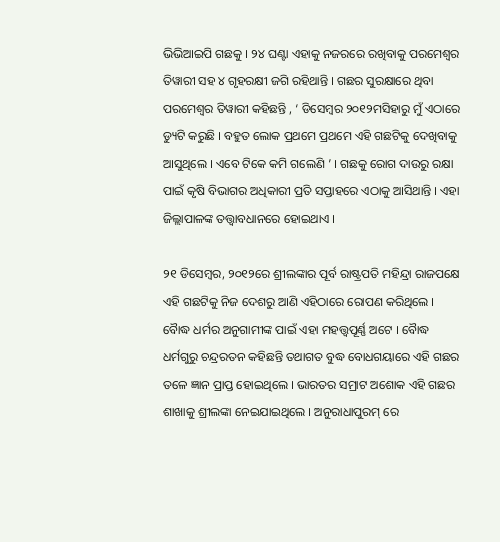ଭିଭିଆଇପି ଗଛକୁ । ୨୪ ଘଣ୍ଟା ଏହାକୁ ନଜରରେ ରଖିବାକୁ ପରମେଶ୍ୱର ତିୱାରୀ ସହ ୪ ଗୃହରକ୍ଷୀ ଜଗି ରହିଥାନ୍ତି । ଗଛର ସୁରକ୍ଷାରେ ଥିବା ପରମେଶ୍ୱର ତିୱାରୀ କହିଛନ୍ତି , ‘ ଡିସେମ୍ବର ୨୦୧୨ମସିହାରୁ ମୁଁ ଏଠାରେ ଡ୍ୟୁଟି କରୁଛି । ବହୁତ ଲୋକ ପ୍ରଥମେ ପ୍ରଥମେ ଏହି ଗଛଟିକୁ ଦେଖିବାକୁ ଆସୁଥିଲେ । ଏବେ ଟିକେ କମି ଗଲେଣି ’ । ଗଛକୁ ରୋଗ ଦାଉରୁ ରକ୍ଷା ପାଇଁ କୃଷି ବିଭାଗର ଅଧିକାରୀ ପ୍ରତି ସପ୍ତାହରେ ଏଠାକୁ ଆସିଥାନ୍ତି । ଏହା ଜିଲ୍ଲାପାଳଙ୍କ ତତ୍ତ୍ୱାବଧାନରେ ହୋଇଥାଏ ।

୨୧ ଡିସେମ୍ବର, ୨୦୧୨ରେ ଶ୍ରୀଲଙ୍କାର ପୂର୍ବ ରାଷ୍ଟ୍ରପତି ମହିନ୍ଦ୍ରା ରାଜପକ୍ଷେ ଏହି ଗଛଟିକୁ ନିଜ ଦେଶରୁ ଆଣି ଏହିଠାରେ ରୋପଣ କରିଥିଲେ । ବୈାଦ୍ଧ ଧର୍ମର ଅନୁଗାମୀଙ୍କ ପାଇଁ ଏହା ମହତ୍ତ୍ୱପୂର୍ଣ୍ଣ ଅଟେ । ବୈାଦ୍ଧ ଧର୍ମଗୁରୁ ଚନ୍ଦ୍ରରତନ କହିଛନ୍ତି ତଥାଗତ ବୁଦ୍ଧ ବୋଧଗୟାରେ ଏହି ଗଛର ତଳେ ଜ୍ଞାନ ପ୍ରାପ୍ତ ହୋଇଥିଲେ । ଭାରତର ସମ୍ରାଟ ଅଶୋକ ଏହି ଗଛର ଶାଖାକୁ ଶ୍ରୀଲଙ୍କା ନେଇଯାଇଥିଲେ । ଅନୁରାଧାପୁରମ୍ ରେ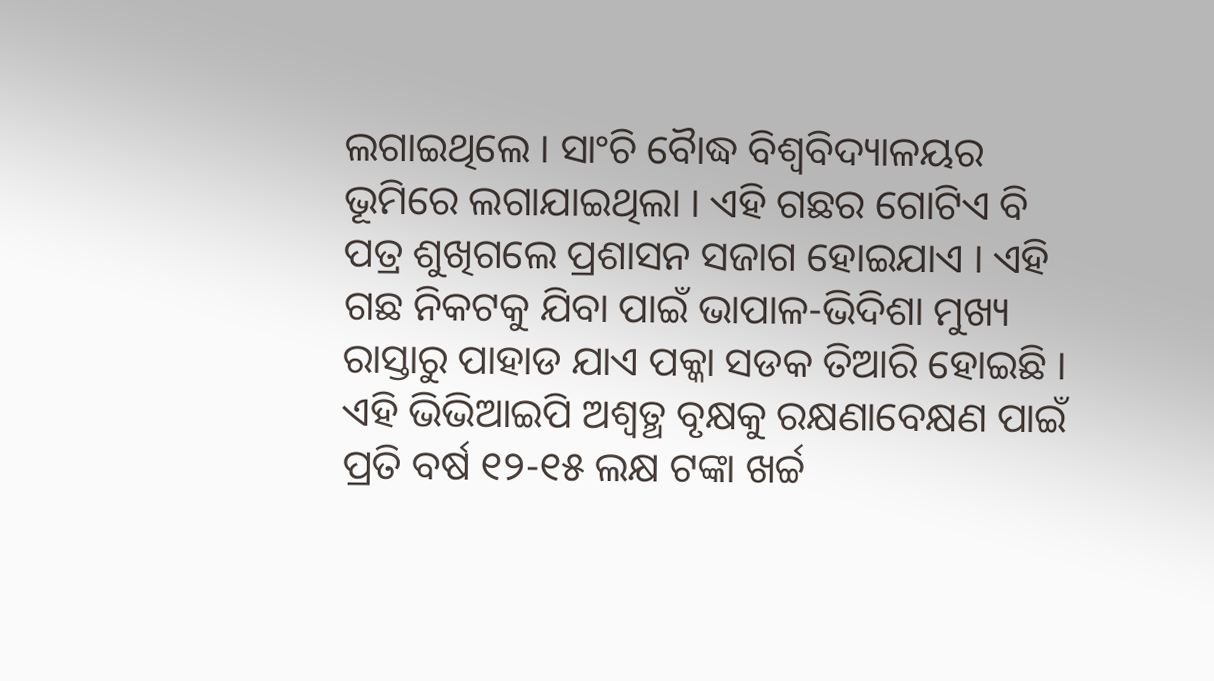ଲଗାଇଥିଲେ । ସାଂଚି ବୈାଦ୍ଧ ବିଶ୍ୱବିଦ୍ୟାଳୟର ଭୂମିରେ ଲଗାଯାଇଥିଲା । ଏହି ଗଛର ଗୋଟିଏ ବି ପତ୍ର ଶୁଖିଗଲେ ପ୍ରଶାସନ ସଜାଗ ହୋଇଯାଏ । ଏହି ଗଛ ନିକଟକୁ ଯିବା ପାଇଁ ଭାପାଳ-ଭିଦିଶା ମୁଖ୍ୟ ରାସ୍ତାରୁ ପାହାଡ ଯାଏ ପକ୍କା ସଡକ ତିଆରି ହୋଇଛି । ଏହି ଭିଭିଆଇପି ଅଶ୍ୱତ୍ଥ ବୃକ୍ଷକୁ ରକ୍ଷଣାବେକ୍ଷଣ ପାଇଁ ପ୍ରତି ବର୍ଷ ୧୨-୧୫ ଲକ୍ଷ ଟଙ୍କା ଖର୍ଚ୍ଚ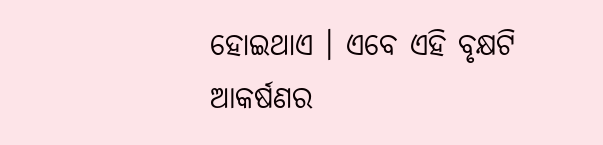ହୋଇଥାଏ । ଏବେ ଏହି ବୃକ୍ଷଟି ଆକର୍ଷଣର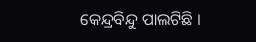କେନ୍ଦ୍ରବିନ୍ଦୁ ପାଲଟିଛି ।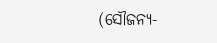(ସୌଜନ୍ୟ-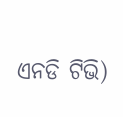ଏନଡି ଟିଭି)